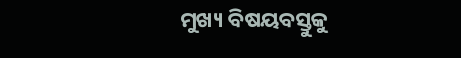ମୁଖ୍ୟ ବିଷୟବସ୍ତୁକୁ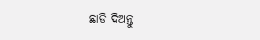ଛାଡି ଦିଅନ୍ତୁ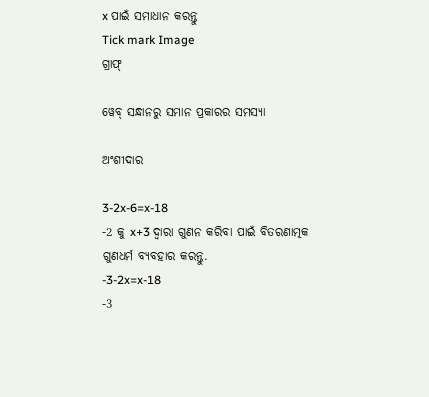x ପାଇଁ ସମାଧାନ କରନ୍ତୁ
Tick mark Image
ଗ୍ରାଫ୍

ୱେବ୍ ସନ୍ଧାନରୁ ସମାନ ପ୍ରକାରର ସମସ୍ୟା

ଅଂଶୀଦାର

3-2x-6=x-18
-2 କୁ x+3 ଦ୍ୱାରା ଗୁଣନ କରିବା ପାଇଁ ବିତରଣାତ୍ମକ ଗୁଣଧର୍ମ ବ୍ୟବହାର କରନ୍ତୁ.
-3-2x=x-18
-3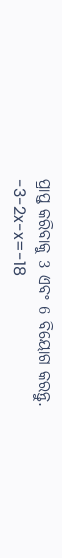ପ୍ରାପ୍ତ କରିବାକୁ 3 ଏବଂ 6 ବିୟୋଗ କରନ୍ତୁ.
-3-2x-x=-18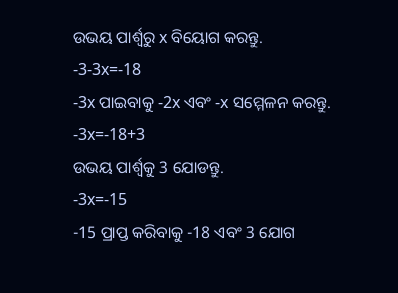ଉଭୟ ପାର୍ଶ୍ୱରୁ x ବିୟୋଗ କରନ୍ତୁ.
-3-3x=-18
-3x ପାଇବାକୁ -2x ଏବଂ -x ସମ୍ମେଳନ କରନ୍ତୁ.
-3x=-18+3
ଉଭୟ ପାର୍ଶ୍ଵକୁ 3 ଯୋଡନ୍ତୁ.
-3x=-15
-15 ପ୍ରାପ୍ତ କରିବାକୁ -18 ଏବଂ 3 ଯୋଗ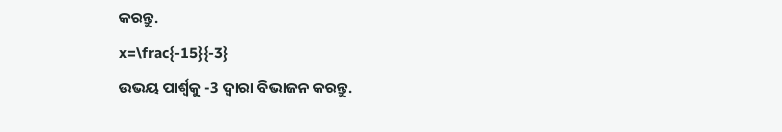କରନ୍ତୁ.
x=\frac{-15}{-3}
ଉଭୟ ପାର୍ଶ୍ୱକୁ -3 ଦ୍ୱାରା ବିଭାଜନ କରନ୍ତୁ.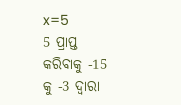x=5
5 ପ୍ରାପ୍ତ କରିବାକୁ -15 କୁ -3 ଦ୍ୱାରା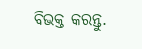ବିଭକ୍ତ କରନ୍ତୁ.